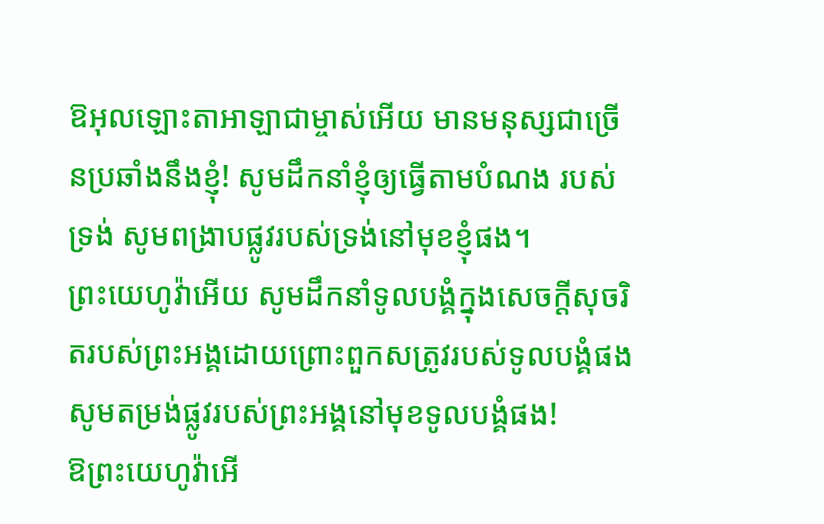ឱអុលឡោះតាអាឡាជាម្ចាស់អើយ មានមនុស្សជាច្រើនប្រឆាំងនឹងខ្ញុំ! សូមដឹកនាំខ្ញុំឲ្យធ្វើតាមបំណង របស់ទ្រង់ សូមពង្រាបផ្លូវរបស់ទ្រង់នៅមុខខ្ញុំផង។
ព្រះយេហូវ៉ាអើយ សូមដឹកនាំទូលបង្គំក្នុងសេចក្ដីសុចរិតរបស់ព្រះអង្គដោយព្រោះពួកសត្រូវរបស់ទូលបង្គំផង សូមតម្រង់ផ្លូវរបស់ព្រះអង្គនៅមុខទូលបង្គំផង!
ឱព្រះយេហូវ៉ាអើ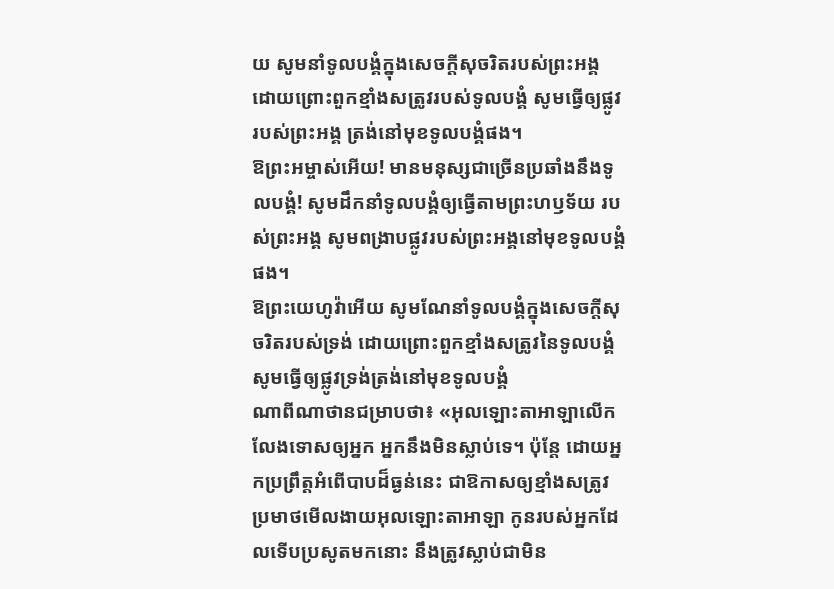យ សូមនាំទូលបង្គំក្នុងសេចក្ដីសុចរិតរបស់ព្រះអង្គ ដោយព្រោះពួកខ្មាំងសត្រូវរបស់ទូលបង្គំ សូមធ្វើឲ្យផ្លូវរបស់ព្រះអង្គ ត្រង់នៅមុខទូលបង្គំផង។
ឱព្រះអម្ចាស់អើយ! មានមនុស្សជាច្រើនប្រឆាំងនឹងទូលបង្គំ! សូមដឹកនាំទូលបង្គំឲ្យធ្វើតាមព្រះហឫទ័យ របស់ព្រះអង្គ សូមពង្រាបផ្លូវរបស់ព្រះអង្គនៅមុខទូលបង្គំផង។
ឱព្រះយេហូវ៉ាអើយ សូមណែនាំទូលបង្គំក្នុងសេចក្ដីសុចរិតរបស់ទ្រង់ ដោយព្រោះពួកខ្មាំងសត្រូវនៃទូលបង្គំ សូមធ្វើឲ្យផ្លូវទ្រង់ត្រង់នៅមុខទូលបង្គំ
ណាពីណាថានជម្រាបថា៖ «អុលឡោះតាអាឡាលើកលែងទោសឲ្យអ្នក អ្នកនឹងមិនស្លាប់ទេ។ ប៉ុន្តែ ដោយអ្នកប្រព្រឹត្តអំពើបាបដ៏ធ្ងន់នេះ ជាឱកាសឲ្យខ្មាំងសត្រូវប្រមាថមើលងាយអុលឡោះតាអាឡា កូនរបស់អ្នកដែលទើបប្រសូតមកនោះ នឹងត្រូវស្លាប់ជាមិន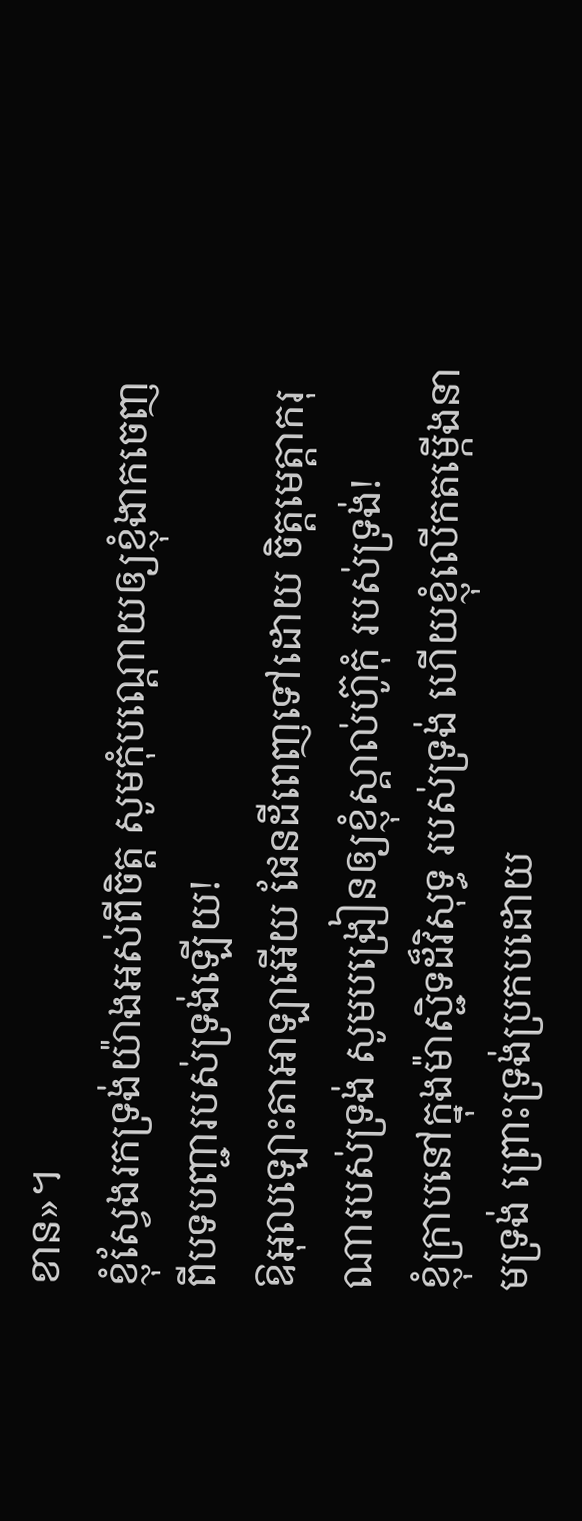ខាន»។
ខ្ញុំស្វែងរកទ្រង់យ៉ាងអស់ពីចិត្ត សូមកុំបណ្តោយឲ្យខ្ញុំងាកចេញ ពីបទបញ្ជារបស់ទ្រង់ឡើយ!
ឱអុលឡោះតាអាឡាអើយ ផែនដីពេញទៅដោយ ចិត្តមេត្តាករុណារបស់ទ្រង់ សូមបង្រៀនឲ្យខ្ញុំស្គាល់ហ៊ូកុំ របស់ទ្រង់!
ខ្ញុំក្រាបនៅក្នុងម៉ាស្ជិទដ៏វិសុទ្ធ របស់ទ្រង់ ហើយខ្ញុំលើកតម្កើងនាមទ្រង់ ព្រោះទ្រង់ប្រកបដោយ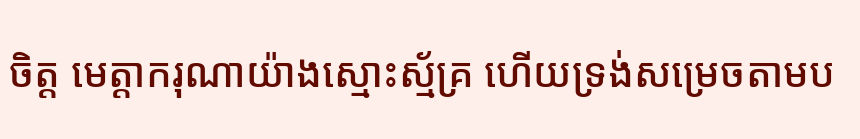ចិត្ត មេត្តាករុណាយ៉ាងស្មោះស្ម័គ្រ ហើយទ្រង់សម្រេចតាមប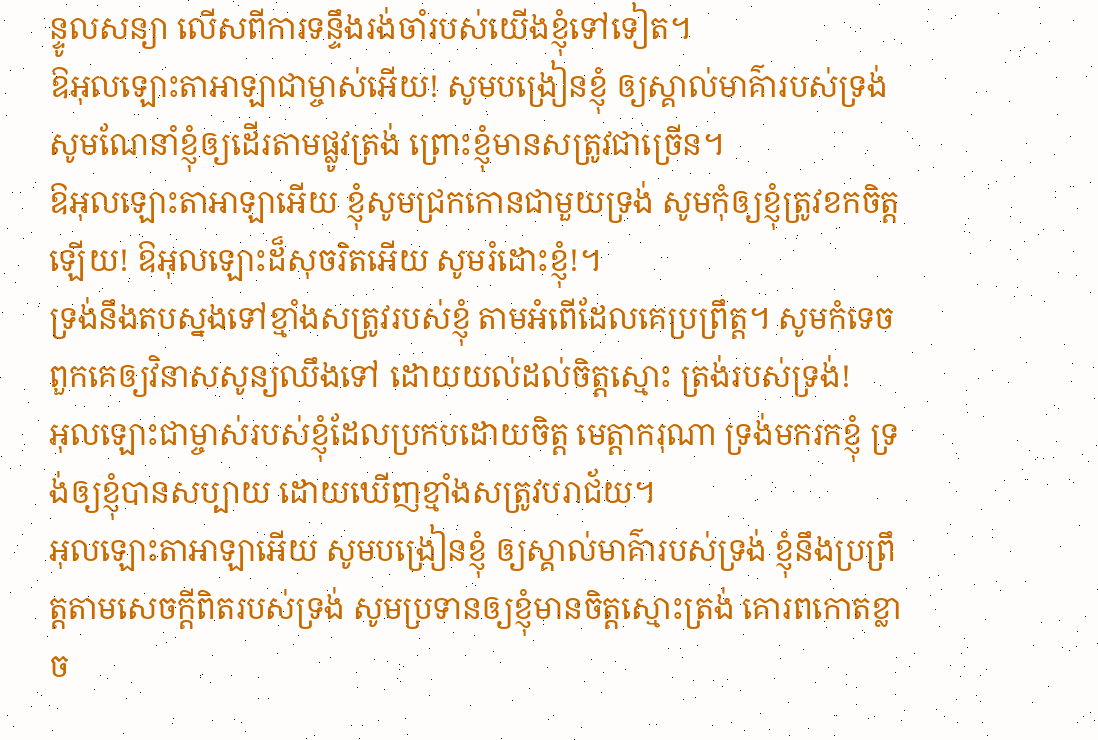ន្ទូលសន្យា លើសពីការទន្ទឹងរង់ចាំរបស់យើងខ្ញុំទៅទៀត។
ឱអុលឡោះតាអាឡាជាម្ចាស់អើយ! សូមបង្រៀនខ្ញុំ ឲ្យស្គាល់មាគ៌ារបស់ទ្រង់ សូមណែនាំខ្ញុំឲ្យដើរតាមផ្លូវត្រង់ ព្រោះខ្ញុំមានសត្រូវជាច្រើន។
ឱអុលឡោះតាអាឡាអើយ ខ្ញុំសូមជ្រកកោនជាមួយទ្រង់ សូមកុំឲ្យខ្ញុំត្រូវខកចិត្តឡើយ! ឱអុលឡោះដ៏សុចរិតអើយ សូមរំដោះខ្ញុំ!។
ទ្រង់នឹងតបស្នងទៅខ្មាំងសត្រូវរបស់ខ្ញុំ តាមអំពើដែលគេប្រព្រឹត្ត។ សូមកំទេចពួកគេឲ្យវិនាសសូន្យឈឹងទៅ ដោយយល់ដល់ចិត្តស្មោះ ត្រង់របស់ទ្រង់!
អុលឡោះជាម្ចាស់របស់ខ្ញុំដែលប្រកបដោយចិត្ត មេត្តាករុណា ទ្រង់មករកខ្ញុំ ទ្រង់ឲ្យខ្ញុំបានសប្បាយ ដោយឃើញខ្មាំងសត្រូវបរាជ័យ។
អុលឡោះតាអាឡាអើយ សូមបង្រៀនខ្ញុំ ឲ្យស្គាល់មាគ៌ារបស់ទ្រង់ ខ្ញុំនឹងប្រព្រឹត្តតាមសេចក្ដីពិតរបស់ទ្រង់ សូមប្រទានឲ្យខ្ញុំមានចិត្តស្មោះត្រង់ គោរពកោតខ្លាច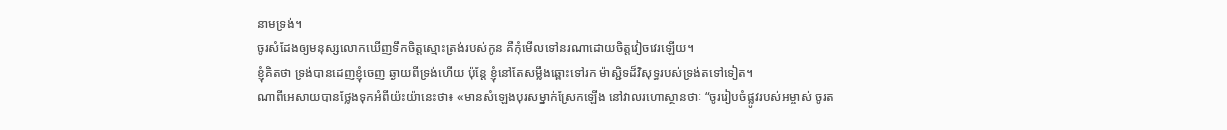នាមទ្រង់។
ចូរសំដែងឲ្យមនុស្សលោកឃើញទឹកចិត្តស្មោះត្រង់របស់កូន គឺកុំមើលទៅនរណាដោយចិត្តវៀចវេរឡើយ។
ខ្ញុំគិតថា ទ្រង់បានដេញខ្ញុំចេញ ឆ្ងាយពីទ្រង់ហើយ ប៉ុន្តែ ខ្ញុំនៅតែសម្លឹងឆ្ពោះទៅរក ម៉ាស្ជិទដ៏វិសុទ្ធរបស់ទ្រង់តទៅទៀត។
ណាពីអេសាយបានថ្លែងទុកអំពីយ៉ះយ៉ានេះថា៖ «មានសំឡេងបុរសម្នាក់ស្រែកឡើង នៅវាលរហោស្ថានថាៈ “ចូររៀបចំផ្លូវរបស់អម្ចាស់ ចូរត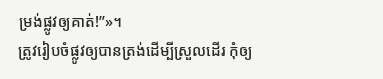ម្រង់ផ្លូវឲ្យគាត់!”»។
ត្រូវរៀបចំផ្លូវឲ្យបានត្រង់ដើម្បីស្រួលដើរ កុំឲ្យ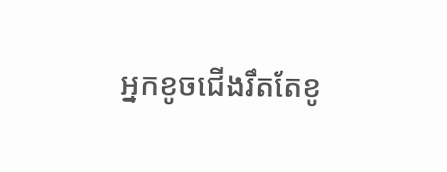អ្នកខូចជើងរឹតតែខូ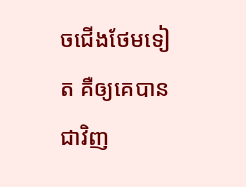ចជើងថែមទៀត គឺឲ្យគេបានជាវិញ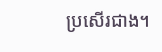ប្រសើរជាង។